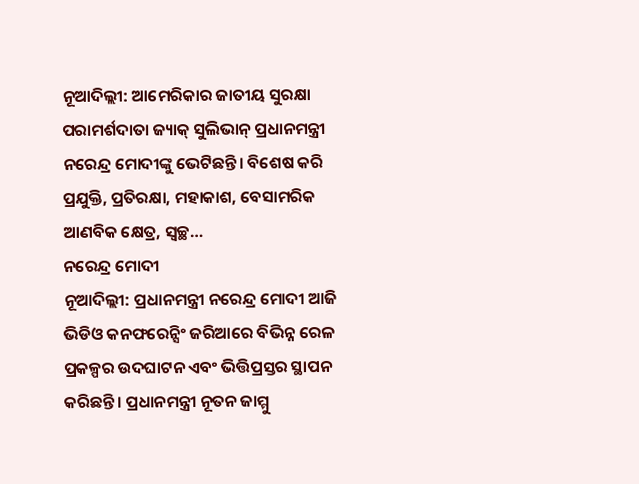ନୂଆଦିଲ୍ଲୀ: ଆମେରିକାର ଜାତୀୟ ସୁରକ୍ଷା ପରାମର୍ଶଦାତା ଜ୍ୟାକ୍ ସୁଲିଭାନ୍ ପ୍ରଧାନମନ୍ତ୍ରୀ ନରେନ୍ଦ୍ର ମୋଦୀଙ୍କୁ ଭେଟିଛନ୍ତି। ବିଶେଷ କରି ପ୍ରଯୁକ୍ତି, ପ୍ରତିରକ୍ଷା, ମହାକାଶ, ବେସାମରିକ ଆଣବିକ କ୍ଷେତ୍ର, ସ୍ୱଚ୍ଛ…
ନରେନ୍ଦ୍ର ମୋଦୀ
ନୂଆଦିଲ୍ଲୀ: ପ୍ରଧାନମନ୍ତ୍ରୀ ନରେନ୍ଦ୍ର ମୋଦୀ ଆଜି ଭିଡିଓ କନଫରେନ୍ସିଂ ଜରିଆରେ ବିଭିନ୍ନ ରେଳ ପ୍ରକଳ୍ପର ଉଦଘାଟନ ଏବଂ ଭିତ୍ତିପ୍ରସ୍ତର ସ୍ଥାପନ କରିଛନ୍ତି। ପ୍ରଧାନମନ୍ତ୍ରୀ ନୂତନ ଜାମ୍ମୁ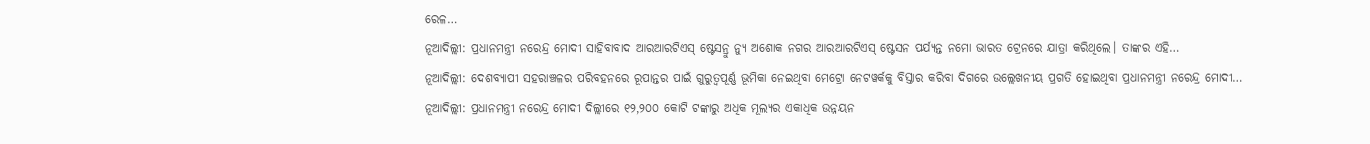ରେଳ…
ନୂଆଦିଲ୍ଲୀ: ପ୍ରଧାନମନ୍ତ୍ରୀ ନରେନ୍ଦ୍ର ମୋଦୀ ସାହିବାବାଦ ଆରଆରଟିଏସ୍ ଷ୍ଟେସନ୍ରୁ ନ୍ୟୁ ଅଶୋକ ନଗର ଆରଆରଟିଏସ୍ ଷ୍ଟେସନ ପର୍ଯ୍ୟନ୍ତ ନମୋ ଭାରତ ଟ୍ରେନରେ ଯାତ୍ରା କରିଥିଲେ। ତାଙ୍କର ଏହି…
ନୂଆଦିଲ୍ଲୀ: ଦେଶବ୍ୟାପୀ ସହରାଞ୍ଚଳର ପରିବହନରେ ରୂପାନ୍ତର ପାଇଁ ଗୁରୁତ୍ୱପୂର୍ଣ୍ଣ ଭୂମିକା ନେଇଥିବା ମେଟ୍ରୋ ନେଟୱର୍କକୁ ବିସ୍ତାର କରିବା ଦିଗରେ ଉଲ୍ଲେଖନୀୟ ପ୍ରଗତି ହୋଇଥିବା ପ୍ରଧାନମନ୍ତ୍ରୀ ନରେନ୍ଦ୍ର ମୋଦୀ…
ନୂଆଦିଲ୍ଲୀ: ପ୍ରଧାନମନ୍ତ୍ରୀ ନରେନ୍ଦ୍ର ମୋଦୀ ଦିଲ୍ଲୀରେ ୧୨,୨୦୦ କୋଟି ଟଙ୍କାରୁ ଅଧିକ ମୂଲ୍ୟର ଏକାଧିକ ଉନ୍ନୟନ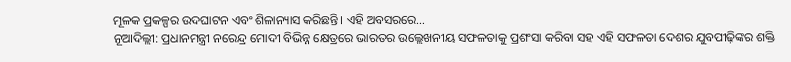ମୂଳକ ପ୍ରକଳ୍ପର ଉଦଘାଟନ ଏବଂ ଶିଳାନ୍ୟାସ କରିଛନ୍ତି। ଏହି ଅବସରରେ…
ନୂଆଦିଲ୍ଲୀ: ପ୍ରଧାନମନ୍ତ୍ରୀ ନରେନ୍ଦ୍ର ମୋଦୀ ବିଭିନ୍ନ କ୍ଷେତ୍ରରେ ଭାରତର ଉଲ୍ଲେଖନୀୟ ସଫଳତାକୁ ପ୍ରଶଂସା କରିବା ସହ ଏହି ସଫଳତା ଦେଶର ଯୁବପୀଢ଼ିଙ୍କର ଶକ୍ତି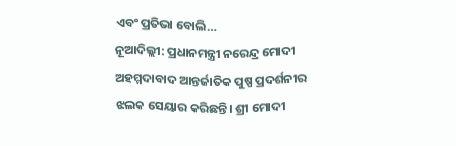ଏବଂ ପ୍ରତିଭା ବୋଲି…
ନୂଆଦିଲ୍ଲୀ: ପ୍ରଧାନମନ୍ତ୍ରୀ ନରେନ୍ଦ୍ର ମୋଦୀ ଅହମ୍ମଦାବାଦ ଆନ୍ତର୍ଜାତିକ ପୁଷ୍ପ ପ୍ରଦର୍ଶନୀର ଝଲକ ସେୟାର କରିଛନ୍ତି। ଶ୍ରୀ ମୋଦୀ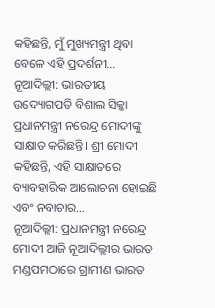କହିଛନ୍ତି, ମୁଁ ମୁଖ୍ୟମନ୍ତ୍ରୀ ଥିବା ବେଳେ ଏହି ପ୍ରଦର୍ଶନୀ…
ନୂଆଦିଲ୍ଲୀ: ଭାରତୀୟ ଉଦ୍ୟୋଗପତି ବିଶାଲ ସିକ୍କା ପ୍ରଧାନମନ୍ତ୍ରୀ ନରେନ୍ଦ୍ର ମୋଦୀଙ୍କୁ ସାକ୍ଷାତ କରିଛନ୍ତି। ଶ୍ରୀ ମୋଦୀ କହିଛନ୍ତି, ଏହି ସାକ୍ଷାତରେ ବ୍ୟାବହାରିକ ଆଲୋଚନା ହୋଇଛି ଏବଂ ନବାଚାର…
ନୂଆଦିଲ୍ଲୀ: ପ୍ରଧାନମନ୍ତ୍ରୀ ନରେନ୍ଦ୍ର ମୋଦୀ ଆଜି ନୂଆଦିଲ୍ଲୀର ଭାରତ ମଣ୍ଡପମଠାରେ ଗ୍ରାମୀଣ ଭାରତ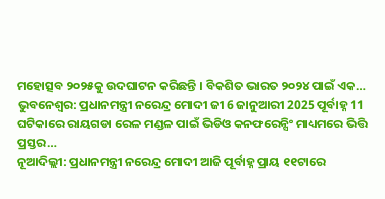ମହୋତ୍ସବ ୨୦୨୫କୁ ଉଦଘାଟନ କରିଛନ୍ତି । ବିକଶିତ ଭାରତ ୨୦୨୪ ପାଇଁ ଏକ…
ଭୁବନେଶ୍ୱର: ପ୍ରଧାନମନ୍ତ୍ରୀ ନରେନ୍ଦ୍ର ମୋଦୀ ଜୀ 6 ଜାନୁଆରୀ 2025 ପୂର୍ବାହ୍ନ 11 ଘଟିକାରେ ରାୟଗଡା ରେଳ ମଣ୍ଡଳ ପାଇଁ ଭିଡିଓ କନଫରେନ୍ସିଂ ମାଧ୍ୟମରେ ଭିତ୍ତି ପ୍ରସ୍ତର…
ନୂଆଦିଲ୍ଲୀ: ପ୍ରଧାନମନ୍ତ୍ରୀ ନରେନ୍ଦ୍ର ମୋଦୀ ଆଜି ପୂର୍ବାହ୍ନ ପ୍ରାୟ ୧୧ଟାରେ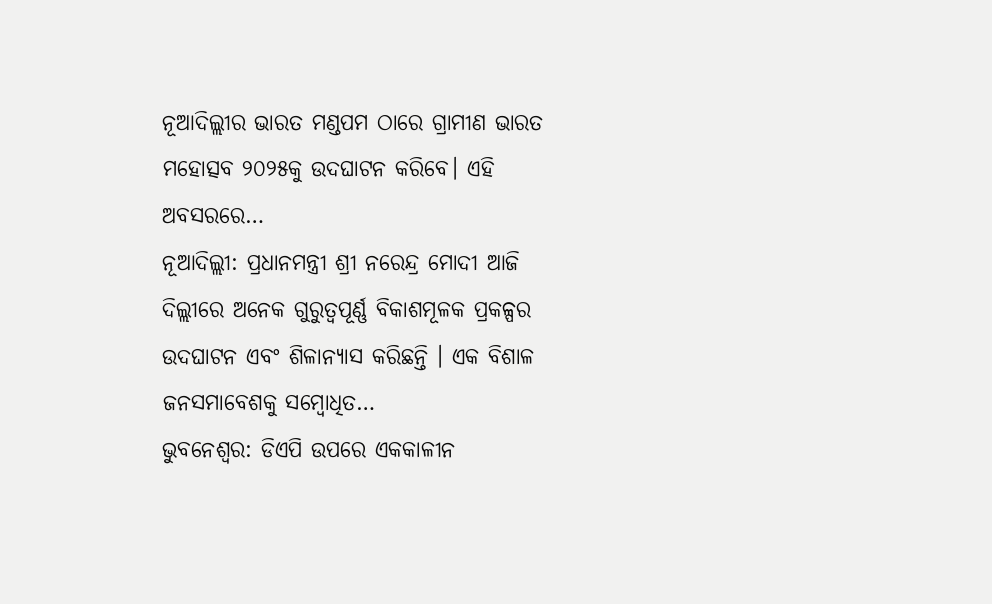ନୂଆଦିଲ୍ଲୀର ଭାରତ ମଣ୍ଡପମ ଠାରେ ଗ୍ରାମୀଣ ଭାରତ ମହୋତ୍ସବ ୨୦୨୫କୁ ଉଦଘାଟନ କରିବେ। ଏହି ଅବସରରେ…
ନୂଆଦିଲ୍ଲୀ: ପ୍ରଧାନମନ୍ତ୍ରୀ ଶ୍ରୀ ନରେନ୍ଦ୍ର ମୋଦୀ ଆଜି ଦିଲ୍ଲୀରେ ଅନେକ ଗୁରୁତ୍ୱପୂର୍ଣ୍ଣ ବିକାଶମୂଳକ ପ୍ରକଳ୍ପର ଉଦଘାଟନ ଏବଂ ଶିଳାନ୍ୟାସ କରିଛନ୍ତି । ଏକ ବିଶାଳ ଜନସମାବେଶକୁ ସମ୍ବୋଧିତ…
ଭୁବନେଶ୍ଵର: ଡିଏପି ଉପରେ ଏକକାଳୀନ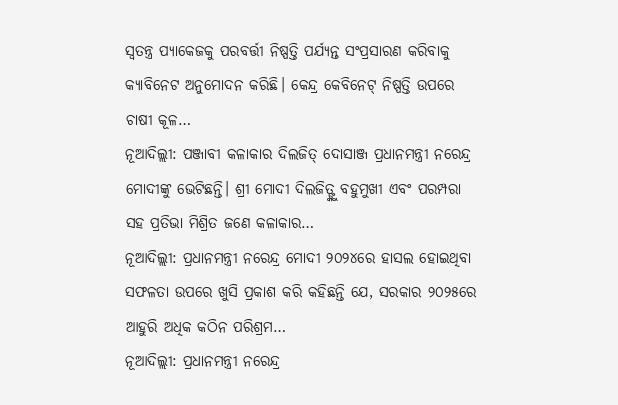ସ୍ୱତନ୍ତ୍ର ପ୍ୟାକେଜକୁ ପରବର୍ତ୍ତୀ ନିଷ୍ପତ୍ତି ପର୍ଯ୍ୟନ୍ତ ସଂପ୍ରସାରଣ କରିବାକୁ କ୍ୟାବିନେଟ ଅନୁମୋଦନ କରିଛି। କେନ୍ଦ୍ର କେବିନେଟ୍ ନିଷ୍ପତ୍ତି ଉପରେ ଚାଷୀ କୂଳ…
ନୂଆଦିଲ୍ଲୀ: ପଞ୍ଜାବୀ କଳାକାର ଦିଲଜିତ୍ ଦୋସାଞ୍ଜ ପ୍ରଧାନମନ୍ତ୍ରୀ ନରେନ୍ଦ୍ର ମୋଦୀଙ୍କୁ ଭେଟିଛନ୍ତି। ଶ୍ରୀ ମୋଦୀ ଦିଲଜିତ୍ଙ୍କୁ ବହୁମୁଖୀ ଏବଂ ପରମ୍ପରା ସହ ପ୍ରତିଭା ମିଶ୍ରିତ ଜଣେ କଳାକାର…
ନୂଆଦିଲ୍ଲୀ: ପ୍ରଧାନମନ୍ତ୍ରୀ ନରେନ୍ଦ୍ର ମୋଦୀ ୨୦୨୪ରେ ହାସଲ ହୋଇଥିବା ସଫଳତା ଉପରେ ଖୁସି ପ୍ରକାଶ କରି କହିଛନ୍ତି ଯେ, ସରକାର ୨୦୨୫ରେ ଆହୁରି ଅଧିକ କଠିନ ପରିଶ୍ରମ…
ନୂଆଦିଲ୍ଲୀ: ପ୍ରଧାନମନ୍ତ୍ରୀ ନରେନ୍ଦ୍ର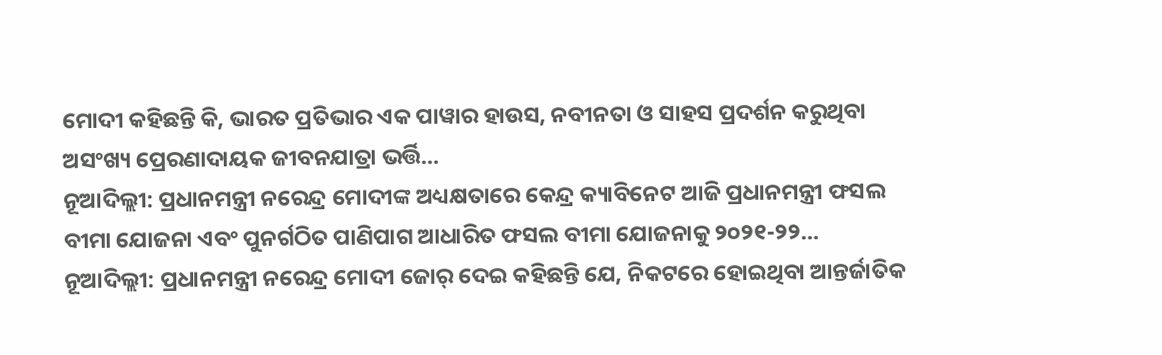ମୋଦୀ କହିଛନ୍ତି କି, ଭାରତ ପ୍ରତିଭାର ଏକ ପାୱାର ହାଉସ, ନବୀନତା ଓ ସାହସ ପ୍ରଦର୍ଶନ କରୁଥିବା ଅସଂଖ୍ୟ ପ୍ରେରଣାଦାୟକ ଜୀବନଯାତ୍ରା ଭର୍ତ୍ତି…
ନୂଆଦିଲ୍ଲୀ: ପ୍ରଧାନମନ୍ତ୍ରୀ ନରେନ୍ଦ୍ର ମୋଦୀଙ୍କ ଅଧ୍ୟକ୍ଷତାରେ କେନ୍ଦ୍ର କ୍ୟାବିନେଟ ଆଜି ପ୍ରଧାନମନ୍ତ୍ରୀ ଫସଲ ବୀମା ଯୋଜନା ଏବଂ ପୁନର୍ଗଠିତ ପାଣିପାଗ ଆଧାରିତ ଫସଲ ବୀମା ଯୋଜନାକୁ ୨୦୨୧-୨୨…
ନୂଆଦିଲ୍ଲୀ: ପ୍ରଧାନମନ୍ତ୍ରୀ ନରେନ୍ଦ୍ର ମୋଦୀ ଜୋର୍ ଦେଇ କହିଛନ୍ତି ଯେ, ନିକଟରେ ହୋଇଥିବା ଆନ୍ତର୍ଜାତିକ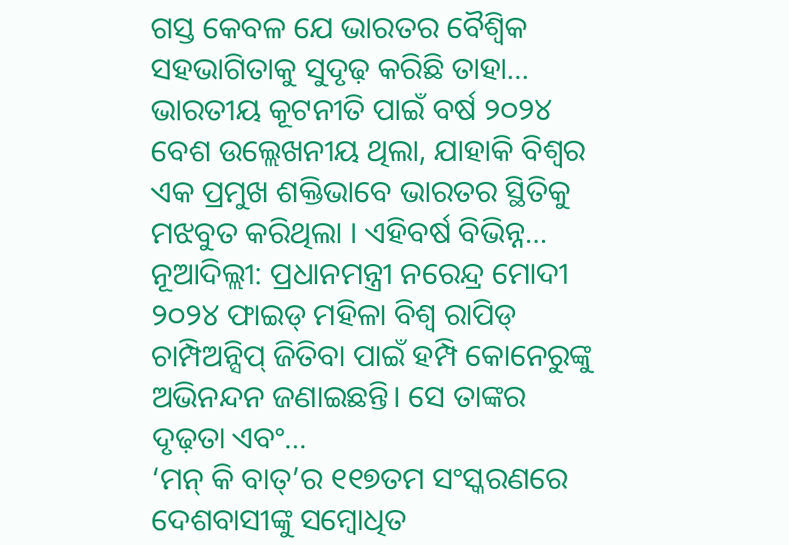ଗସ୍ତ କେବଳ ଯେ ଭାରତର ବୈଶ୍ୱିକ ସହଭାଗିତାକୁ ସୁଦୃଢ଼ କରିଛି ତାହା…
ଭାରତୀୟ କୂଟନୀତି ପାଇଁ ବର୍ଷ ୨୦୨୪ ବେଶ ଉଲ୍ଲେଖନୀୟ ଥିଲା, ଯାହାକି ବିଶ୍ବର ଏକ ପ୍ରମୁଖ ଶକ୍ତିଭାବେ ଭାରତର ସ୍ଥିତିକୁ ମଝବୁତ କରିଥିଲା । ଏହିବର୍ଷ ବିଭିନ୍ନ…
ନୂଆଦିଲ୍ଲୀ: ପ୍ରଧାନମନ୍ତ୍ରୀ ନରେନ୍ଦ୍ର ମୋଦୀ ୨୦୨୪ ଫାଇଡ୍ ମହିଳା ବିଶ୍ୱ ରାପିଡ୍ ଚାମ୍ପିଅନ୍ସିପ୍ ଜିତିବା ପାଇଁ ହମ୍ପି କୋନେରୁଙ୍କୁ ଅଭିନନ୍ଦନ ଜଣାଇଛନ୍ତି। ସେ ତାଙ୍କର ଦୃଢ଼ତା ଏବଂ…
‘ମନ୍ କି ବାତ୍’ର ୧୧୭ତମ ସଂସ୍କରଣରେ ଦେଶବାସୀଙ୍କୁ ସମ୍ବୋଧିତ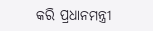କରି ପ୍ରଧାନମନ୍ତ୍ରୀ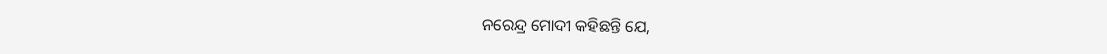ନରେନ୍ଦ୍ର ମୋଦୀ କହିଛନ୍ତି ଯେ,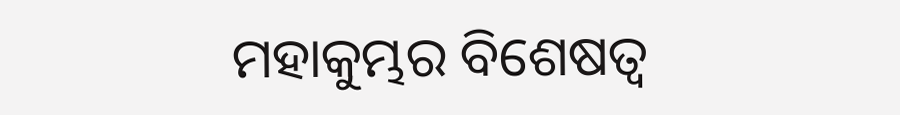ମହାକୁମ୍ଭର ବିଶେଷତ୍ୱ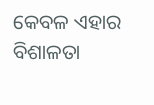କେବଳ ଏହାର ବିଶାଳତା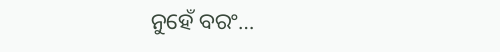ନୁହେଁ ବରଂ…